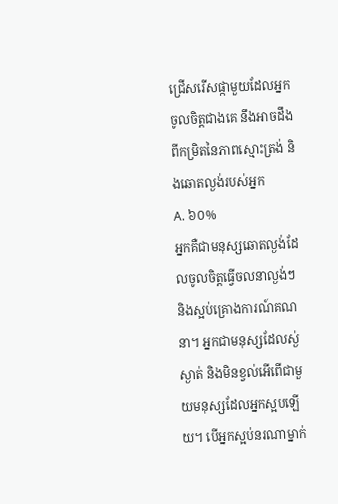ជ្រើសរើសផ្កាមួយដែលអ្នកចូលចិត្តជាងគេ នឹងអាចដឹងពីកម្រិតនៃភាពស្មោះត្រង់ និងឆោតល្ងង់របស់អ្នក
A. ៦០%
អ្នកគឺជាមនុស្សឆោតល្ងង់ដែលចូលចិត្តធ្វើចលនាល្ងង់ៗ និងស្អប់គ្រោងការណ៍គណនា។ អ្នកជាមនុស្សដែលស្ង់ស្ងាត់ និងមិនខ្វល់អើពើជាមួយមនុស្សដែលអ្នកស្អបឡើយ។ បើអ្នកស្អប់នរណាម្នាក់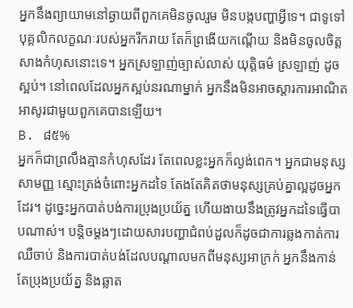អ្នកនឹងព្យាយាមនៅឆ្ងាយពីពួកគេមិនចូលរួម មិនបង្កបញ្ហាអ្វីទេ។ ជាទូទៅបុគ្គលិកលក្ខណៈរបស់អ្នករីករាយ តែក៏ព្រងើយកណ្តើយ និងមិនចូលចិត្តសាងកំហុសនោះទេ។ អ្នកស្រឡាញ់ច្បាស់លាស់ យុត្តិធម៌ ស្រឡាញ់ ដូចស្អប់។ នៅពេលដែលអ្នកស្អប់នរណាម្នាក់ អ្នកនឹងមិនអាចស្តារការអាណិតអាសូរជាមួយពួកគេបានឡើយ។
B. ៨៥%
អ្នកក៏ជាព្រលឹងគ្មានកំហុសដែរ តែពេលខ្លះអ្នកក៏ល្ងង់ពេក។ អ្នកជាមនុស្សសាមញ្ញ ស្មោះត្រង់ចំពោះអ្នកដទៃ តែងតែគិតថាមនុស្សគ្រប់គ្នាល្អដូចអ្នកដែរ។ ដូច្នេះអ្នកបាត់បង់ការប្រុងប្រយ័ត្ន ហើយងាយនឹងត្រូវអ្នកដទៃធ្វើបាបណាស់។ បន្ដិចម្ដងៗដោយសារបញ្ហាជំពប់ដួលក៏ដូចជាការឆ្លងកាត់ការឈឺចាប់ និងការបាត់បង់ដែលបណ្តាលមកពីមនុស្សអាក្រក់ អ្នកនឹងកាន់តែប្រុងប្រយ័ត្ន និងឆ្លាត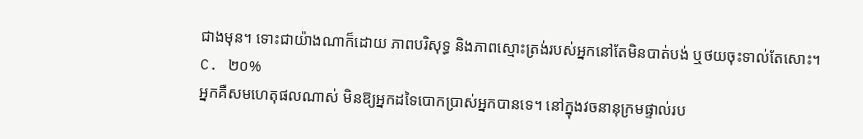ជាងមុន។ ទោះជាយ៉ាងណាក៏ដោយ ភាពបរិសុទ្ធ និងភាពស្មោះត្រង់របស់អ្នកនៅតែមិនបាត់បង់ ឬថយចុះទាល់តែសោះ។
C. ២០%
អ្នកគឺសមហេតុផលណាស់ មិនឱ្យអ្នកដទៃបោកប្រាស់អ្នកបានទេ។ នៅក្នុងវចនានុក្រមផ្ទាល់រប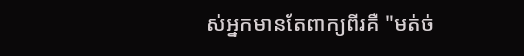ស់អ្នកមានតែពាក្យពីរគឺ "មត់ច់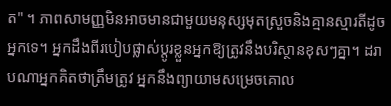ត" ។ ភាពសាមញ្ញមិនអាចមានជាមួយមនុស្សមុតស្រួចនិងគ្មានស្មារតីដូចអ្នកទេ។ អ្នកដឹងពីរបៀបផ្លាស់ប្តូរខ្លួនអ្នកឱ្យត្រូវនឹងបរិស្ថានខុសៗគ្នា។ ដរាបណាអ្នកគិតថាត្រឹមត្រូវ អ្នកនឹងព្យាយាមសម្រេចគោល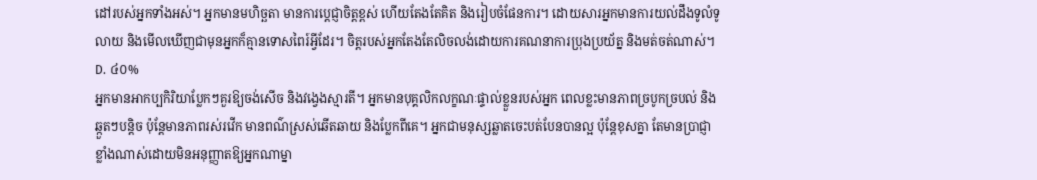ដៅរបស់អ្នកទាំងអស់។ អ្នកមានមហិច្ឆតា មានការប្តេជ្ញាចិត្តខ្ពស់ ហើយតែងតែគិត និងរៀបចំផែនការ។ ដោយសារអ្នកមានការយល់ដឹងទូលំទូលាយ និងមើលឃើញជាមុនអ្នកក៏គ្មានទោសពៃរ៍អ្វីដែរ។ ចិត្តរបស់អ្នកតែងតែលិចលង់ដោយការគណនាការប្រុងប្រយ័ត្ន និងមត់ចត់ណាស់។
D. ៤០%
អ្នកមានអាកប្បកិរិយាប្លែកៗគួរឱ្យចង់សើច និងវង្វេងស្មារតី។ អ្នកមានបុគ្គលិកលក្ខណៈផ្ទាល់ខ្លួនរបស់អ្នក ពេលខ្លះមានភាពច្របូកច្របល់ និងឆ្កួតៗបន្តិច ប៉ុន្តែមានភាពរស់រវើក មានពណ៌ស្រស់ឆើតឆាយ និងប្លែកពីគេ។ អ្នកជាមនុស្សឆ្លាតចេះបត់បែនបានល្អ ប៉ុន្តែខុសគ្នា តែមានប្រាជ្ញាខ្លាំងណាស់ដោយមិនអនុញ្ញាតឱ្យអ្នកណាម្នា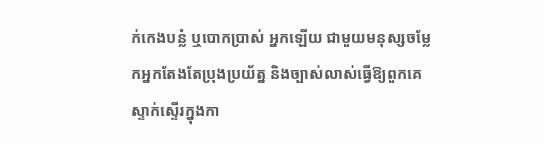ក់កេងបន្លំ ឬបោកប្រាស់ អ្នកឡើយ ជាមួយមនុស្សចម្លែកអ្នកតែងតែប្រុងប្រយ័ត្ន និងច្បាស់លាស់ធ្វើឱ្យពួកគេស្ទាក់ស្ទើរក្នុងកា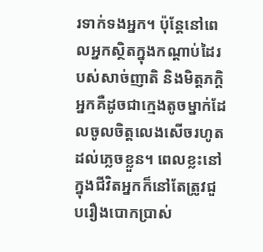រទាក់ទងអ្នក។ ប៉ុន្តែនៅពេលអ្នកស្ថិតក្នុងកណ្តាប់ដៃរបស់សាច់ញាតិ និងមិត្តភក្តិអ្នកគឺដូចជាក្មេងតូចម្នាក់ដែលចូលចិត្តលេងសើចរហូតដល់ភ្លេចខ្លួន។ ពេលខ្លះនៅក្នុងជីវិតអ្នកក៏នៅតែត្រូវជួបរឿងបោកប្រាស់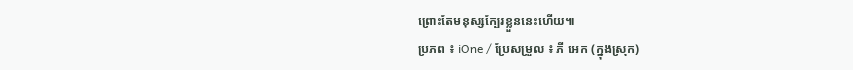ព្រោះតែមនុស្សក្បែរខ្លួននេះហើយ៕
ប្រភព ៖ iOne / ប្រែសម្រួល ៖ ភី អេក (ក្នុងស្រុក)